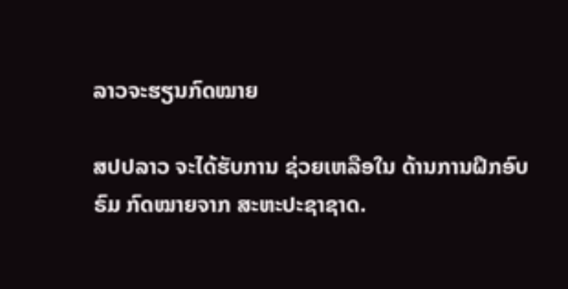ລາວຈະຮຽນກົດໝາຍ

ສປປລາວ ຈະໄດ້ຮັບການ ຊ່ວຍເຫລືອໃນ ດ້ານການຝຶກອົບຣົມ ກົດໝາຍຈາກ ສະຫະປະຊາຊາດ.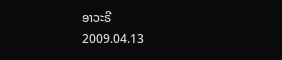ອາວະຣີ
2009.04.13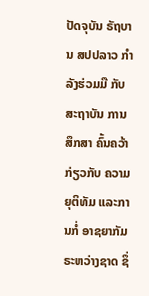ປັດຈຸບັນ ຣັຖບານ ສປປລາວ ກຳລັງຮ່ວມມື ກັບສະຖາບັນ ການສຶກສາ ຄົ້ນຄວ້າກ່ຽວກັບ ຄວາມຍຸຕິທັມ ແລະການກໍ່ ອາຊຍາກັມ ຣະຫວ່າງຊາດ ຊຶ່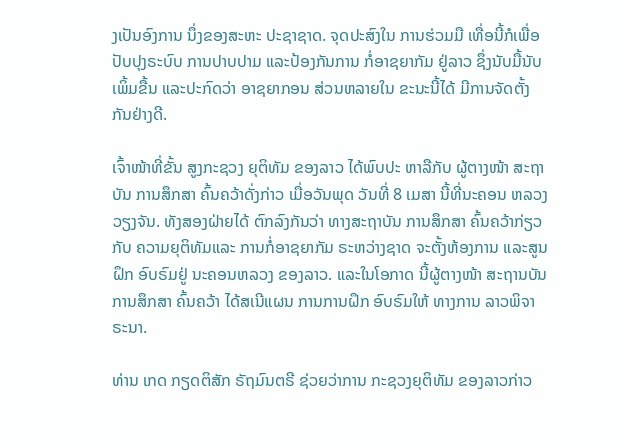ງເປັນອົງການ ນຶ່ງຂອງສະຫະ ປະຊາຊາດ. ຈຸດປະສົງໃນ ການຮ່ວມມື ເທື່ອນີ້ກໍເພື່ອ ປັບປຸງຣະບົບ ການປາບປາມ ແລະປ້ອງກັນການ ກໍ່ອາຊຍາກັມ ຢູ່ລາວ ຊຶ່ງນັບມື້ນັບ ເພິ້ມຂື້ນ ແລະປະກົດວ່າ ອາຊຍາກອນ ສ່ວນຫລາຍໃນ ຂະນະນີ້ໄດ້ ມີການຈັດຕັ້ງ ກັນຢ່າງດີ.

ເຈົ້າໜ້າທີ່ຂັ້ນ ສູງກະຊວງ ຍຸຕິທັມ ຂອງລາວ ໄດ້ພົບປະ ຫາລືກັບ ຜູ້ຕາງໜ້າ ສະຖາບັນ ການສຶກສາ ຄົ້ນຄວ້າດັ່ງກ່າວ ເມື່ອວັນພຸດ ວັນທີ່ 8 ເມສາ ນີ້ທີ່ນະຄອນ ຫລວງວຽງຈັນ. ທັງສອງຝ່າຍໄດ້ ຕົກລົງກັນວ່າ ທາງສະຖາບັນ ການສຶກສາ ຄົ້ນຄວ້າກ່ຽວກັບ ຄວາມຍຸຕິທັມແລະ ການກໍ່ອາຊຍາກັມ ຣະຫວ່າງຊາດ ຈະຕັ້ງຫ້ອງການ ແລະສູນຝຶກ ອົບຣົມຢູ່ ນະຄອນຫລວງ ຂອງລາວ. ແລະໃນໂອກາດ ນີ້ຜູ້ຕາງໜ້າ ສະຖານບັນ ການສຶກສາ ຄົ້ນຄວ້າ ໄດ້ສເນີແຜນ ການການຝຶກ ອົບຣົມໃຫ້ ທາງການ ລາວພິຈາຣະນາ.

ທ່ານ ເກດ ກຽດຕິສັກ ຣັຖມົນຕຣີ ຊ່ວຍວ່າການ ກະຊວງຍຸຕິທັມ ຂອງລາວກ່າວ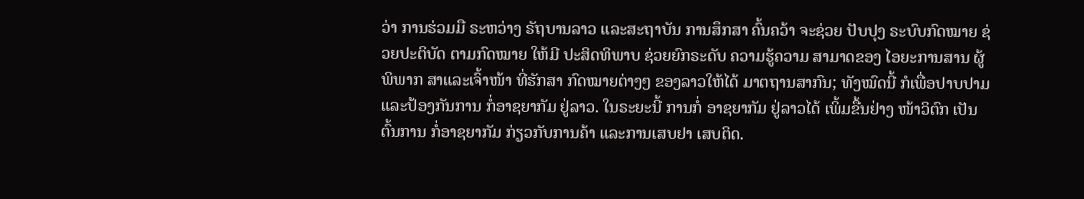ວ່າ ການຮ່ວມມື ຣະຫວ່າງ ຣັຖບານລາວ ແລະສະຖາບັນ ການສຶກສາ ຄົ້ນຄວ້າ ຈະຊ່ວຍ ປັບປຸງ ຣະບົບກົດໝາຍ ຊ່ວຍປະຕິບັດ ຕາມກົດໝາຍ ໃຫ້ມີ ປະສິດທິພາບ ຊ່ວຍຍົກຣະດັບ ຄວາມຮູ້ຄວາມ ສາມາດຂອງ ໄອຍະການສານ ຜູ້ພິພາກ ສາແລະເຈົ້າໜ້າ ທີ່ຮັກສາ ກົດໝາຍຕ່າງໆ ຂອງລາວໃຫ້ໄດ້ ມາຕຖານສາກົນ; ທັງໝົດນີ້ ກໍເພື່ອປາບປາມ ແລະປ້ອງກັນການ ກໍ່ອາຊຍາກັມ ຢູ່ລາວ. ໃນຣະຍະນີ້ ການກໍ່ ອາຊຍາກັມ ຢູ່ລາວໄດ້ ເພິ້ມຂື້ນຢ່າງ ໜ້າວິຕົກ ເປັນຕົ້ນການ ກໍ່ອາຊຍາກັມ ກ່ຽວກັບການຄ້າ ແລະການເສບຢາ ເສບຕິດ.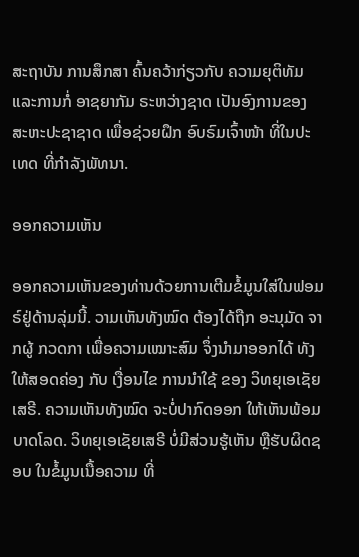ສະຖາບັນ ການສຶກສາ ຄົ້ນຄວ້າກ່ຽວກັບ ຄວາມຍຸຕິທັມ ແລະການກໍ່ ອາຊຍາກັມ ຣະຫວ່າງຊາດ ເປັນອົງການຂອງ ສະຫະປະຊາຊາດ ເພື່ອຊ່ວຍຝຶກ ອົບຣົມເຈົ້າໜ້າ ທີ່ໃນປະເທດ ທີ່ກຳລັງພັທນາ.

ອອກຄວາມເຫັນ

ອອກຄວາມເຫັນຂອງທ່ານດ້ວຍການເຕີມຂໍ້ມູນໃສ່ໃນຟອມຣ໌ຢູ່ດ້ານລຸ່ມນີ້. ວາມເຫັນທັງໝົດ ຕ້ອງໄດ້ຖືກ ອະນຸມັດ ຈາກຜູ້ ກວດກາ ເພື່ອຄວາມເໝາະສົມ ຈຶ່ງນໍາມາອອກໄດ້ ທັງໃຫ້ສອດຄ່ອງ ກັບ ເງື່ອນໄຂ ການນຳໃຊ້ ຂອງ ວິທຍຸເອເຊັຍເສຣີ. ຄວາມເຫັນທັງໝົດ ຈະບໍ່ປາກົດອອກ ໃຫ້ເຫັນພ້ອມບາດໂລດ. ວິທຍຸເອເຊັຍເສຣີ ບໍ່ມີສ່ວນຮູ້ເຫັນ ຫຼືຮັບຜິດຊອບ ໃນຂໍ້ມູນເນື້ອຄວາມ ທີ່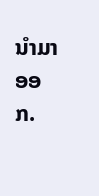ນໍາມາອອກ.